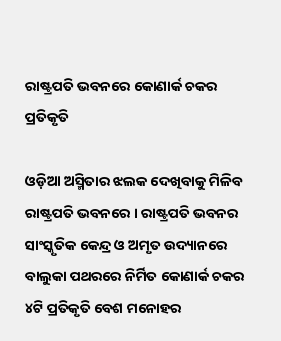ରାଷ୍ଟ୍ରପତି ଭବନରେ କୋଣାର୍କ ଚକର ପ୍ରତିକୃତି

ଓଡ଼ିଆ ଅସ୍ମିତାର ଝଲକ ଦେଖିବାକୁ ମିଳିବ ରାଷ୍ଟ୍ରପତି ଭବନରେ । ରାଷ୍ଟ୍ରପତି ଭବନର ସାଂସ୍କୃତିକ କେନ୍ଦ୍ର ଓ ଅମୃତ ଉଦ୍ୟାନରେ ବାଲୁକା ପଥରରେ ନିର୍ମିତ କୋଣାର୍କ ଚକର ୪ଟି ପ୍ରତିକୃତି ବେଶ ମନୋହର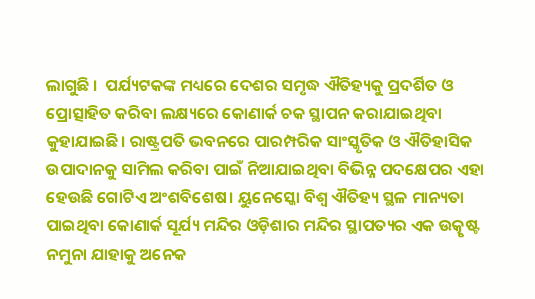ଲାଗୁଛି ।  ପର୍ଯ୍ୟଟକଙ୍କ ମଧ୍ୟରେ ଦେଶର ସମୃଦ୍ଧ ଐତିହ୍ୟକୁ ପ୍ରଦର୍ଶିତ ଓ ପ୍ରୋତ୍ସାହିତ କରିବା ଲକ୍ଷ୍ୟରେ କୋଣାର୍କ ଚକ ସ୍ଥାପନ କରାଯାଇଥିବା କୁହାଯାଇଛି। ରାଷ୍ଟ୍ରପତି ଭବନରେ ପାରମ୍ପରିକ ସାଂସ୍କୃତିକ ଓ ଐତିହାସିକ ଉପାଦାନକୁ ସାମିଲ କରିବା ପାଇଁ ନିଆଯାଇଥିବା ବିଭିନ୍ନ ପଦକ୍ଷେପର ଏହା ହେଉଛି ଗୋଟିଏ ଅଂଶବିଶେଷ। ୟୁନେସ୍କୋ ବିଶ୍ୱ ଐତିହ୍ୟ ସ୍ଥଳ ମାନ୍ୟତା ପାଇଥିବା କୋଣାର୍କ ସୂର୍ଯ୍ୟ ମନ୍ଦିର ଓଡ଼ିଶାର ମନ୍ଦିର ସ୍ଥାପତ୍ୟର ଏକ ଉତ୍କୃଷ୍ଟ ନମୁନା ଯାହାକୁ ଅନେକ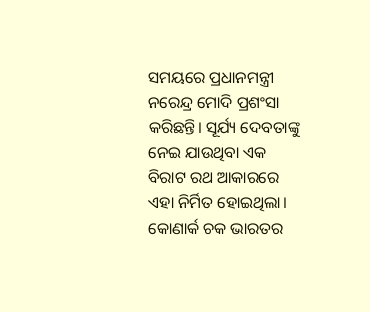ସମୟରେ ପ୍ରଧାନମନ୍ତ୍ରୀ ନରେନ୍ଦ୍ର ମୋଦି ପ୍ରଶଂସା କରିଛନ୍ତି। ସୂର୍ଯ୍ୟ ଦେବତାଙ୍କୁ ନେଇ ଯାଉଥିବା ଏକ ବିରାଟ ରଥ ଆକାରରେ ଏହା ନିର୍ମିତ ହୋଇଥିଲା। କୋଣାର୍କ ଚକ ଭାରତର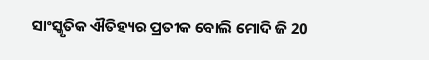ସାଂସ୍କୃତିକ ଐତିହ୍ୟର ପ୍ରତୀକ ବୋଲି ମୋଦି ଜି 20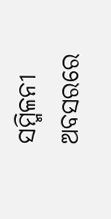ସମ୍ମିଳନୀ ଅବସରରେ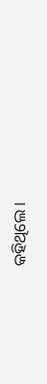କହିଥିଲେ ।